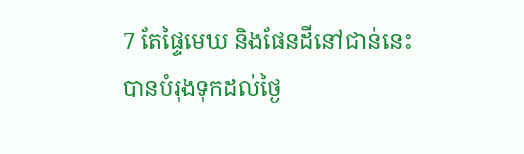7 តែផ្ទៃមេឃ និងផែនដីនៅជាន់នេះ បានបំរុងទុកដល់ថ្ងៃ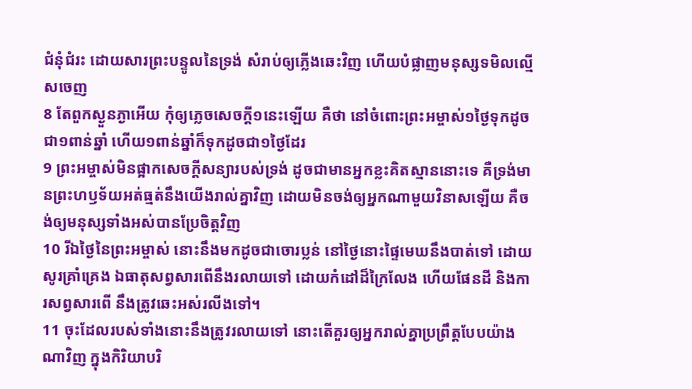ជំនុំជំរះ ដោយសារព្រះបន្ទូលនៃទ្រង់ សំរាប់ឲ្យភ្លើងឆេះវិញ ហើយបំផ្លាញមនុស្សទមិលល្មើសចេញ
8 តែពួកស្ងួនភ្ងាអើយ កុំឲ្យភ្លេចសេចក្តី១នេះឡើយ គឺថា នៅចំពោះព្រះអម្ចាស់១ថ្ងៃទុកដូចជា១ពាន់ឆ្នាំ ហើយ១ពាន់ឆ្នាំក៏ទុកដូចជា១ថ្ងៃដែរ
9 ព្រះអម្ចាស់មិនផ្អាកសេចក្តីសន្យារបស់ទ្រង់ ដូចជាមានអ្នកខ្លះគិតស្មាននោះទេ គឺទ្រង់មានព្រះហឫទ័យអត់ធ្មត់នឹងយើងរាល់គ្នាវិញ ដោយមិនចង់ឲ្យអ្នកណាមួយវិនាសឡើយ គឺចង់ឲ្យមនុស្សទាំងអស់បានប្រែចិត្តវិញ
10 រីឯថ្ងៃនៃព្រះអម្ចាស់ នោះនឹងមកដូចជាចោរប្លន់ នៅថ្ងៃនោះផ្ទៃមេឃនឹងបាត់ទៅ ដោយសូរគ្រាំគ្រេង ឯធាតុសព្វសារពើនឹងរលាយទៅ ដោយកំដៅដ៏ក្រៃលែង ហើយផែនដី និងការសព្វសារពើ នឹងត្រូវឆេះអស់រលីងទៅ។
11 ចុះដែលរបស់ទាំងនោះនឹងត្រូវរលាយទៅ នោះតើគួរឲ្យអ្នករាល់គ្នាប្រព្រឹត្តបែបយ៉ាងណាវិញ ក្នុងកិរិយាបរិ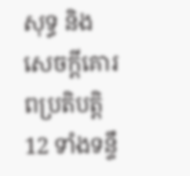សុទ្ធ និងសេចក្តីគោរពប្រតិបត្តិ
12 ទាំងទន្ទឹ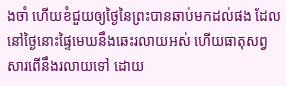ងចាំ ហើយខំជួយឲ្យថ្ងៃនៃព្រះបានឆាប់មកដល់ផង ដែលនៅថ្ងៃនោះផ្ទៃមេឃនឹងឆេះរលាយអស់ ហើយធាតុសព្វសារពើនឹងរលាយទៅ ដោយ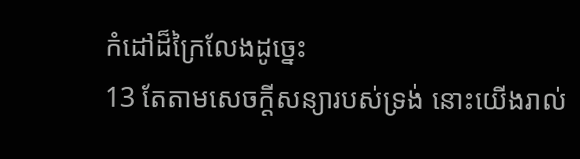កំដៅដ៏ក្រៃលែងដូច្នេះ
13 តែតាមសេចក្តីសន្យារបស់ទ្រង់ នោះយើងរាល់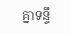គ្នាទន្ទឹ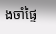ងចាំផ្ទៃ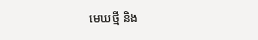មេឃថ្មី និង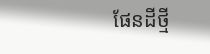ផែនដីថ្មី